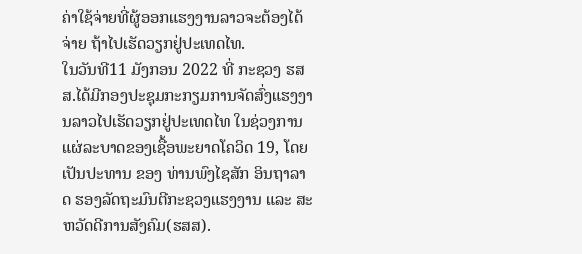ຄ່າໃຊ້ຈ່າຍທີ່ຜູ້ອອກແຮງງານລາວຈະຕ້ອງໄດ້ຈ່າຍ ຖ້າໄປເຮັດວຽກຢູ່ປະເທດໄທ.
ໃນວັນທີ11 ມັງກອນ 2022 ທີ່ ກະຊວງ ຮສສ.ໄດ້ມີກອງປະຊຸມກະກຽມການຈັດສົ່ງແຮງງານລາວໄປເຮັດວຽກຢູ່ປະເທດໄທ ໃນຊ່ວງການແຜ່ລະບາດຂອງເຊື້ອພະຍາດໂຄວິດ 19, ໂດຍເປັນປະທານ ຂອງ ທ່ານພົງໄຊສັກ ອິນຖາລາດ ຮອງລັດຖະມົນຕີກະຊວງແຮງງານ ແລະ ສະຫວັດດີການສັງຄົມ(ຮສສ).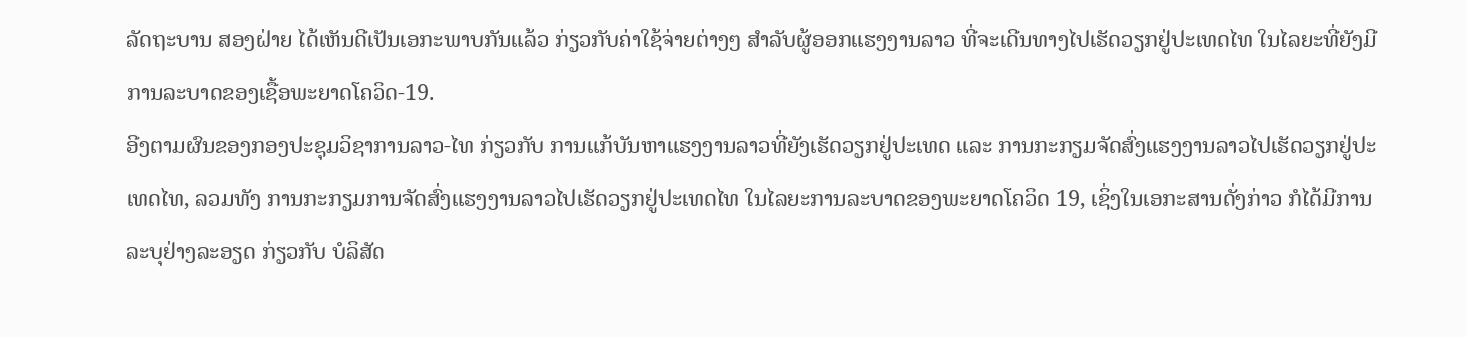ລັດຖະບານ ສອງຝ່າຍ ໄດ້ເຫັນດີເປັນເອກະພາບກັນແລ້ວ ກ່ຽວກັບຄ່າໃຊ້ຈ່າຍຕ່າງໆ ສຳລັບຜູ້ອອກແຮງງານລາວ ທີ່ຈະເດີນທາງໄປເຮັດວຽກຢູ່ປະເທດໄທ ໃນໄລຍະທີ່ຍັງມີການລະບາດຂອງເຊື້ອພະຍາດໂຄວິດ-19.
ອີງຕາມຜົນຂອງກອງປະຊຸມວິຊາການລາວ-ໄທ ກ່ຽວກັບ ການແກ້ບັນຫາແຮງງານລາວທີ່ຍັງເຮັດວຽກຢູ່ປະເທດ ແລະ ການກະກຽມຈັດສົ່ງແຮງງານລາວໄປເຮັດວຽກຢູ່ປະເທດໄທ, ລວມທັງ ການກະກຽມການຈັດສົ່ງແຮງງານລາວໄປເຮັດວຽກຢູ່ປະເທດໄທ ໃນໄລຍະການລະບາດຂອງພະຍາດໂຄວິດ 19, ເຊິ່ງໃນເອກະສານດັ່ງກ່າວ ກໍໄດ້ມີການລະບຸຢ່າງລະອຽດ ກ່ຽວກັບ ບໍລິສັດ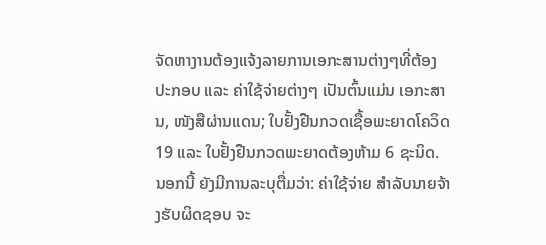ຈັດຫາງານຕ້ອງແຈ້ງລາຍການເອກະສານຕ່າງໆທີ່ຕ້ອງປະກອບ ແລະ ຄ່າໃຊ້ຈ່າຍຕ່າງໆ ເປັນຕົ້ນແມ່ນ ເອກະສານ, ໜັງສືຜ່ານແດນ; ໃບຢັ້ງຢືນກວດເຊື້ອພະຍາດໂຄວິດ19 ແລະ ໃບຢັ້ງຢືນກວດພະຍາດຕ້ອງຫ້າມ 6 ຊະນິດ.
ນອກນີ້ ຍັງມີການລະບຸຕື່ມວ່າ: ຄ່າໃຊ້ຈ່າຍ ສຳລັບນາຍຈ້າງຮັບຜິດຊອບ ຈະ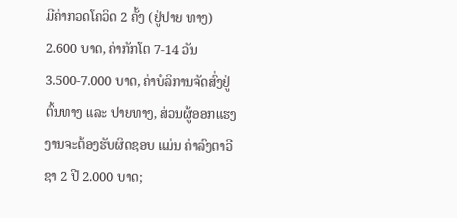ມີຄ່າກວດໂຄວິດ 2 ຄັ້ງ (ຢູ່ປາຍ ທາງ) 2.600 ບາດ, ຄ່າກັກໂຕ 7-14 ວັນ 3.500-7.000 ບາດ, ຄ່າບໍລິການຈັດສົ່ງຢູ່ຕົ້ນທາງ ແລະ ປາຍທາງ, ສ່ວນຜູ້ອອກແຮງງານຈະຕ້ອງຮັບຜິດຊອບ ແມ່ນ ຄ່າລົງຕາວີຊາ 2 ປີ 2.000 ບາດ;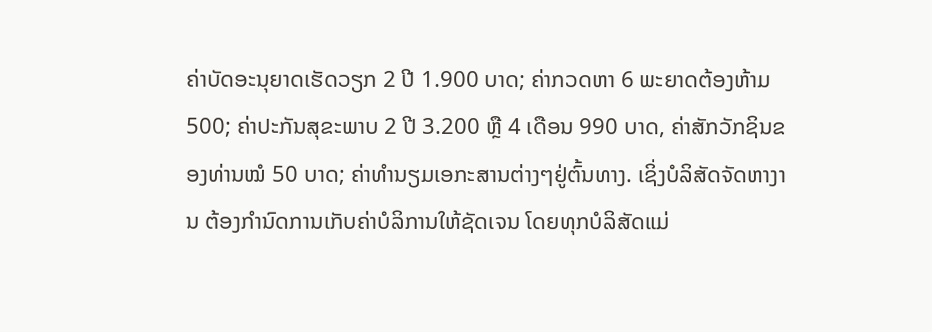ຄ່າບັດອະນຸຍາດເຮັດວຽກ 2 ປີ 1.900 ບາດ; ຄ່າກວດຫາ 6 ພະຍາດຕ້ອງຫ້າມ 500; ຄ່າປະກັນສຸຂະພາບ 2 ປີ 3.200 ຫຼື 4 ເດືອນ 990 ບາດ, ຄ່າສັກວັກຊິນຂອງທ່ານໝໍ 50 ບາດ; ຄ່າທຳນຽມເອກະສານຕ່າງໆຢູ່ຕົ້ນທາງ. ເຊິ່ງບໍລິສັດຈັດຫາງານ ຕ້ອງກຳນົດການເກັບຄ່າບໍລິການໃຫ້ຊັດເຈນ ໂດຍທຸກບໍລິສັດແມ່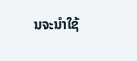ນຈະນຳໃຊ້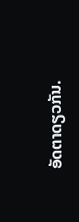ອັດຕາດຽວກັນ.